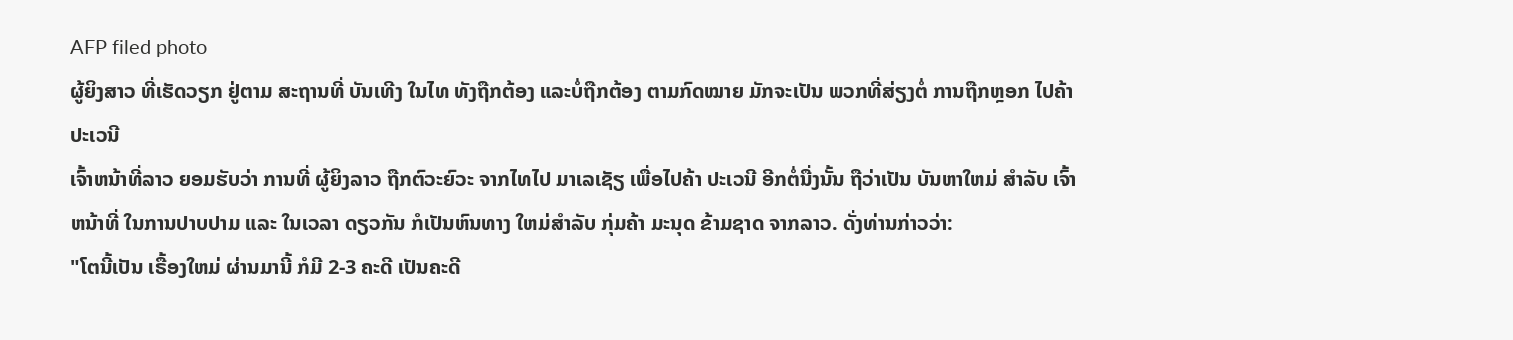AFP filed photo
ຜູ້ຍິງສາວ ທີ່ເຮັດວຽກ ຢູ່ຕາມ ສະຖານທີ່ ບັນເທີງ ໃນໄທ ທັງຖືກຕ້ອງ ແລະບໍ່ຖືກຕ້ອງ ຕາມກົດໝາຍ ມັກຈະເປັນ ພວກທີ່ສ່ຽງຕໍ່ ການຖືກຫຼອກ ໄປຄ້າປະເວນີ
ເຈົ້າຫນ້າທີ່ລາວ ຍອມຮັບວ່າ ການທີ່ ຜູ້ຍິງລາວ ຖືກຕົວະຍົວະ ຈາກໄທໄປ ມາເລເຊັຽ ເພື່ອໄປຄ້າ ປະເວນີ ອີກຕໍ່ນື່ງນັ້ນ ຖືວ່າເປັນ ບັນຫາໃຫມ່ ສຳລັບ ເຈົ້າຫນ້າທີ່ ໃນການປາບປາມ ແລະ ໃນເວລາ ດຽວກັນ ກໍເປັນຫົນທາງ ໃຫມ່ສຳລັບ ກຸ່ມຄ້າ ມະນຸດ ຂ້າມຊາດ ຈາກລາວ. ດັ່ງທ່ານກ່າວວ່າ:
"ໂຕນີ້ເປັນ ເຣື້ອງໃຫມ່ ຜ່ານມານີ້ ກໍມີ 2-3 ຄະດີ ເປັນຄະດີ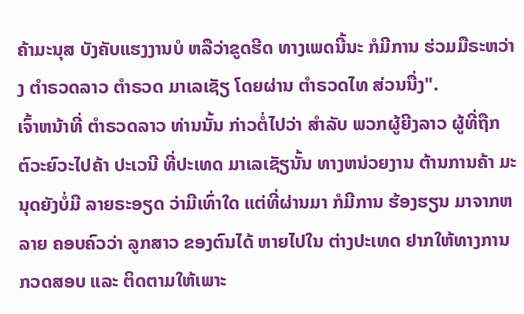ຄ້າມະນຸສ ບັງຄັບແຮງງານບໍ ຫລືວ່າຂູດຮີດ ທາງເພດນີ້ນະ ກໍມີການ ຮ່ວມມືຣະຫວ່າງ ຕຳຣວດລາວ ຕຳຣວດ ມາເລເຊັຽ ໂດຍຜ່ານ ຕຳຣວດໄທ ສ່ວນນື່ງ".
ເຈົ້າຫນ້າທີ່ ຕຳຣວດລາວ ທ່ານນັ້ນ ກ່າວຕໍ່ໄປວ່າ ສຳລັບ ພວກຜູ້ຍີງລາວ ຜູ້ທີ່ຖືກ ຕົວະຍົວະໄປຄ້າ ປະເວນີ ທີ່ປະເທດ ມາເລເຊັຽນັ້ນ ທາງຫນ່ວຍງານ ຕ້ານການຄ້າ ມະນຸດຍັງບໍ່ມີ ລາຍຣະອຽດ ວ່າມີເທົ່າໃດ ແຕ່ທີ່ຜ່ານມາ ກໍມີການ ຮ້ອງຮຽນ ມາຈາກຫລາຍ ຄອບຄົວວ່າ ລູກສາວ ຂອງຕົນໄດ້ ຫາຍໄປໃນ ຕ່າງປະເທດ ຢາກໃຫ້ທາງການ ກວດສອບ ແລະ ຕິດຕາມໃຫ້ເພາະ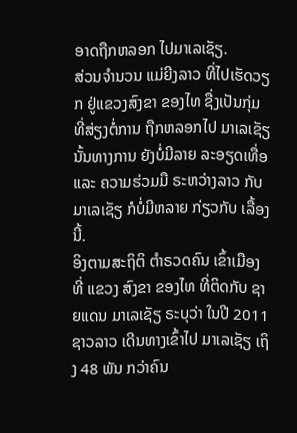ອາດຖືກຫລອກ ໄປມາເລເຊັຽ.
ສ່ວນຈຳນວນ ແມ່ຍີງລາວ ທີ່ໄປເຮັດວຽກ ຢູ່ແຂວງສົງຂາ ຂອງໄທ ຊື່ງເປັນກຸ່ມ ທີ່ສ່ຽງຕໍ່ການ ຖືກຫລອກໄປ ມາເລເຊັຽ ນັ້ນທາງການ ຍັງບໍ່ມີລາຍ ລະອຽດເທື່ອ ແລະ ຄວາມຮ່ວມມື ຣະຫວ່າງລາວ ກັບມາເລເຊັຽ ກໍບໍ່ມີຫລາຍ ກ່ຽວກັບ ເລື້ອງນີ້.
ອິງຕາມສະຖິຕິ ຕຳຣວດຄົນ ເຂົ້າເມືອງທີ່ ແຂວງ ສົງຂາ ຂອງໄທ ທີ່ຕິດກັບ ຊາຍແດນ ມາເລເຊັຽ ຣະບຸວ່າ ໃນປີ 2011 ຊາວລາວ ເດີນທາງເຂົ້າໄປ ມາເລເຊັຽ ເຖິງ 48 ພັນ ກວ່າຄົນ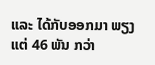ແລະ ໄດ້ກັບອອກມາ ພຽງແຕ່ 46 ພັນ ກວ່າ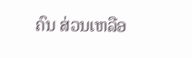ຄົນ ສ່ວນເຫລືອ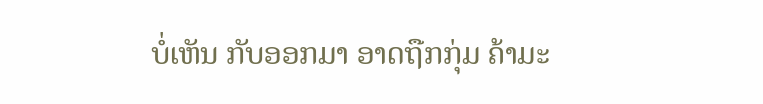ບໍ່ເຫັນ ກັບອອກມາ ອາດຖືກກຸ່ມ ຄ້າມະ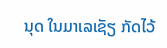ນຸດ ໃນມາເລເຊັຽ ກັດໄວ້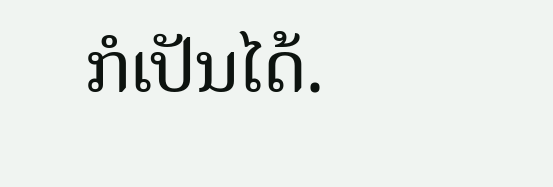ກໍເປັນໄດ້.